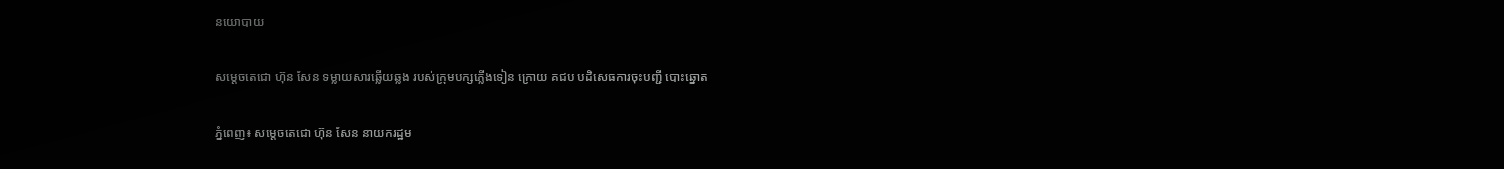នយោបាយ

សម្ដេចតេជោ ហ៊ុន សែន ទម្លាយសារឆ្លើយឆ្លង របស់ក្រុមបក្សភ្លើងទៀន ក្រោយ គជប បដិសេធការចុះបញ្ជី បោះឆ្នោត

ភ្នំពេញ៖ សម្ដេចតេជោ ហ៊ុន សែន នាយករដ្ឋម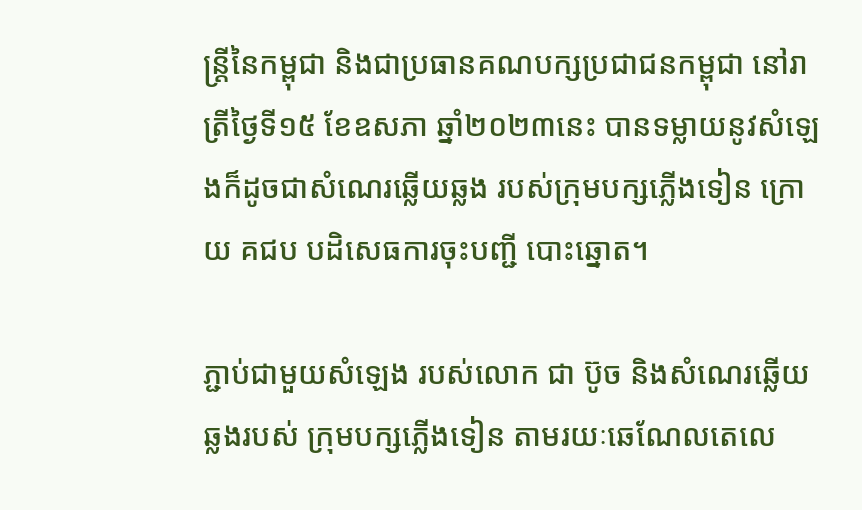ន្រ្តីនៃកម្ពុជា និងជាប្រធានគណបក្សប្រជាជនកម្ពុជា នៅរាត្រីថ្ងៃទី១៥ ខែឧសភា ឆ្នាំ២០២៣នេះ បានទម្លាយនូវសំឡេងក៏ដូចជាសំណេរឆ្លើយឆ្លង របស់ក្រុមបក្សភ្លើងទៀន ក្រោយ គជប បដិសេធការចុះបញ្ជី បោះឆ្នោត។

ភ្ជាប់ជាមួយសំឡេង របស់លោក ជា ប៊ូច និងសំណេរឆ្លើយឆ្លងរបស់ ក្រុមបក្សភ្លើងទៀន តាមរយៈឆេណែលតេលេ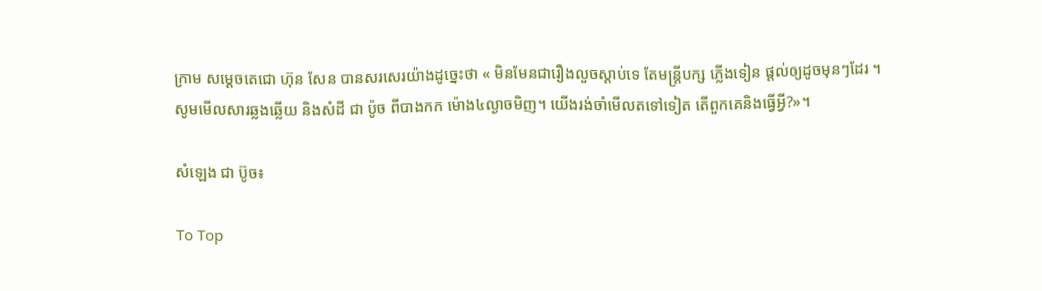ក្រាម សម្ដេចតេជោ ហ៊ុន សែន បានសរសេរយ៉ាងដូច្នេះថា « មិនមែនជារឿងលួចស្តាប់ទេ តែមន្ត្រីបក្ស ភ្លើងទៀន ផ្តល់ឲ្យដូចមុនៗដែរ ។ សូមមើលសារឆ្លងឆ្លើយ និងសំដី ជា ប៉ូច ពីបាងកក ម៉ោង៤ល្ងាចមិញ។ យើងរង់ចាំមើលតទៅទៀត តើពួកគេនិងធ្វើអ្វី?»។

សំឡេង ជា ប៊ូច៖

To Top